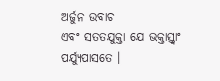ଅର୍ଜୁନ ଉବାଚ
ଏବଂ ସତତଯୁକ୍ତା ଯେ ଭକ୍ତାସ୍ତ୍ୱାଂ ପର୍ଯ୍ୟୁପାସତେ ।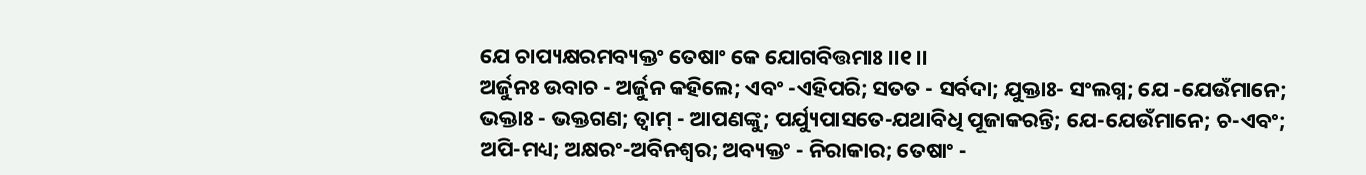ଯେ ଚାପ୍ୟକ୍ଷରମବ୍ୟକ୍ତଂ ତେଷାଂ କେ ଯୋଗବିତ୍ତମାଃ ।।୧।।
ଅର୍ଜୁନଃ ଉବାଚ - ଅର୍ଜୁନ କହିଲେ; ଏବଂ -ଏହିପରି; ସତତ - ସର୍ବଦା; ଯୁକ୍ତାଃ- ସଂଲଗ୍ନ; ଯେ -ଯେଉଁମାନେ; ଭକ୍ତାଃ - ଭକ୍ତଗଣ; ତ୍ୱାମ୍ - ଆପଣଙ୍କୁ; ପର୍ଯ୍ୟୁପାସତେ-ଯଥାବିଧି ପୂଜାକରନ୍ତି; ଯେ-ଯେଉଁମାନେ; ଚ-ଏବଂ; ଅପି-ମଧ୍ୟ; ଅକ୍ଷରଂ-ଅବିନଶ୍ୱର; ଅବ୍ୟକ୍ତଂ - ନିରାକାର; ତେଷାଂ -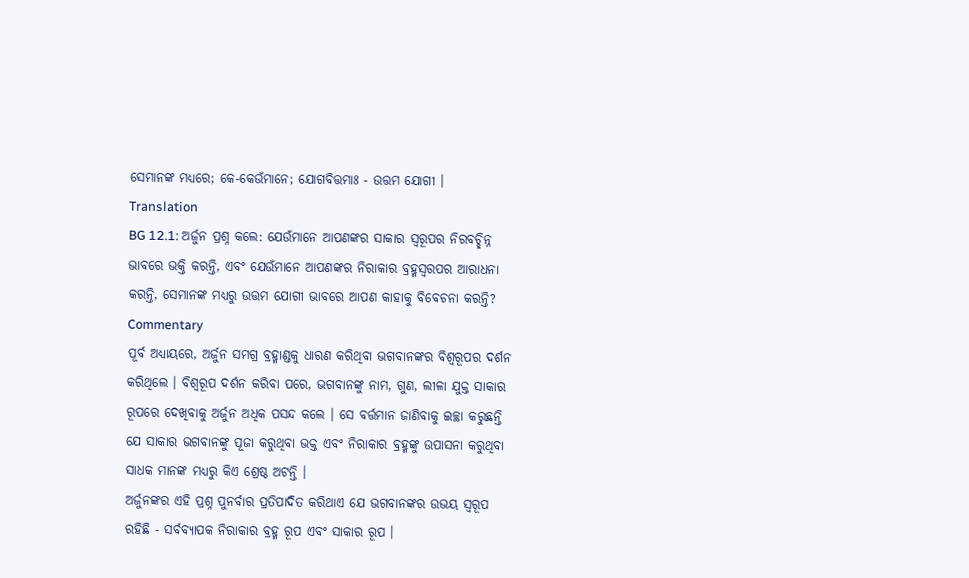ସେମାନଙ୍କ ମଧ୍ୟରେ; କେ-କେଉଁମାନେ; ଯୋଗବିତ୍ତମାଃ - ଉତ୍ତମ ଯୋଗୀ ।
Translation
BG 12.1: ଅର୍ଜୁନ ପ୍ରଶ୍ନ କଲେ: ଯେଉଁମାନେ ଆପଣଙ୍କର ସାକାର ସ୍ୱରୂପର ନିରବଚ୍ଛିନ୍ନ ଭାବରେ ଭକ୍ତି କରନ୍ତି, ଏବଂ ଯେଉଁମାନେ ଆପଣଙ୍କର ନିରାକାର ବ୍ରହ୍ମସ୍ୱରପର ଆରାଧନା କରନ୍ତି, ସେମାନଙ୍କ ମଧ୍ୟରୁ ଉତ୍ତମ ଯୋଗୀ ଭାବରେ ଆପଣ କାହାକୁ ବିବେଚନା କରନ୍ତି?
Commentary
ପୂର୍ବ ଅଧ୍ୟାୟରେ, ଅର୍ଜୁନ ସମଗ୍ର ବ୍ରହ୍ମାଣ୍ଡକୁ ଧାରଣ କରିଥିବା ଭଗବାନଙ୍କର ବିଶ୍ୱରୂପର ଦର୍ଶନ କରିଥିଲେ । ବିଶ୍ୱରୂପ ଦର୍ଶନ କରିବା ପରେ, ଭଗବାନଙ୍କୁ ନାମ, ଗୁଣ, ଲୀଳା ଯୁକ୍ତ ସାକାର ରୂପରେ ଦେଖିବାକୁ ଅର୍ଜୁନ ଅଧିକ ପସନ୍ଦ କଲେ । ସେ ବର୍ତ୍ତମାନ ଜାଣିବାକୁ ଇଚ୍ଛା କରୁଛନ୍ତି ଯେ ସାକାର ଭଗବାନଙ୍କୁ ପୂଜା କରୁଥିବା ଭକ୍ତ ଏବଂ ନିରାକାର ବ୍ରହ୍ମଙ୍କୁ ଉପାସନା କରୁଥିବା ସାଧକ ମାନଙ୍କ ମଧ୍ୟରୁ କିଏ ଶ୍ରେଷ୍ଠ ଅଟନ୍ତି ।
ଅର୍ଜୁନଙ୍କର ଏହି ପ୍ରଶ୍ନ ପୁନର୍ବାର ପ୍ରତିପାଦିତ କରିଥାଏ ଯେ ଭଗବାନଙ୍କର ଉଭୟ ସ୍ୱରୂପ ରହିଛି - ସର୍ବବ୍ୟାପକ ନିରାକାର ବ୍ରହ୍ମ ରୂପ ଏବଂ ସାକାର ରୂପ ।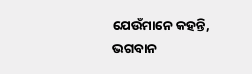ଯେଉଁମାନେ କହନ୍ତି, ଭଗବାନ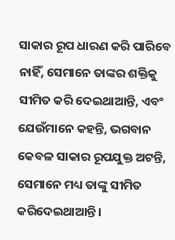ସାକାର ରୂପ ଧାରଣ କରି ପାରିବେ ନାହିଁ, ସେମାନେ ତାଙ୍କର ଶକ୍ତିକୁ ସୀମିତ କରି ଦେଇଥାଆନ୍ତି, ଏବଂ ଯେଉଁମାନେ କହନ୍ତି, ଭଗବାନ କେବଳ ସାକାର ରୂପଯୁକ୍ତ ଅଟନ୍ତି, ସେମାନେ ମଧ୍ୟ ତାଙ୍କୁ ସୀମିତ କରିଦେଇଥାଆନ୍ତି ।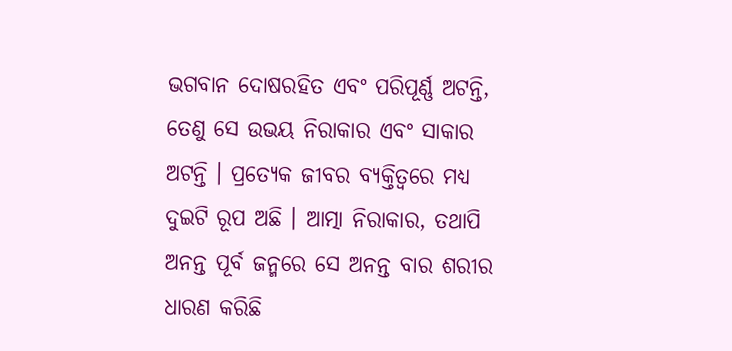ଭଗବାନ ଦୋଷରହିତ ଏବଂ ପରିପୂର୍ଣ୍ଣ ଅଟନ୍ତି, ତେଣୁ ସେ ଉଭୟ ନିରାକାର ଏବଂ ସାକାର ଅଟନ୍ତି । ପ୍ରତ୍ୟେକ ଜୀବର ବ୍ୟକ୍ତିତ୍ୱରେ ମଧ୍ୟ ଦୁଇଟି ରୂପ ଅଛି । ଆତ୍ମା ନିରାକାର, ତଥାପି ଅନନ୍ତ ପୂର୍ବ ଜନ୍ମରେ ସେ ଅନନ୍ତ ବାର ଶରୀର ଧାରଣ କରିଛି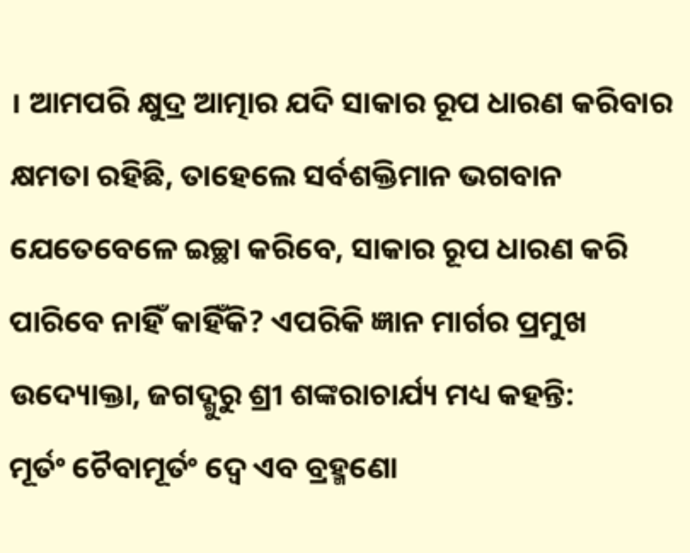। ଆମପରି କ୍ଷୁଦ୍ର ଆତ୍ମାର ଯଦି ସାକାର ରୂପ ଧାରଣ କରିବାର କ୍ଷମତା ରହିଛି, ତାହେଲେ ସର୍ବଶକ୍ତିମାନ ଭଗବାନ ଯେତେବେଳେ ଇଚ୍ଛା କରିବେ, ସାକାର ରୂପ ଧାରଣ କରି ପାରିବେ ନାହିଁ କାହିଁକି? ଏପରିକି ଜ୍ଞାନ ମାର୍ଗର ପ୍ରମୁଖ ଉଦ୍ୟୋକ୍ତା, ଜଗଦ୍ଗୁରୁ ଶ୍ରୀ ଶଙ୍କରାଚାର୍ଯ୍ୟ ମଧ୍ୟ କହନ୍ତି:
ମୂର୍ତଂ ଚୈବାମୂର୍ତଂ ଦ୍ୱେ ଏବ ବ୍ରହ୍ମଣୋ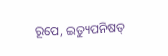ରୂପେ, ଇତ୍ୟୁପନିଷତ୍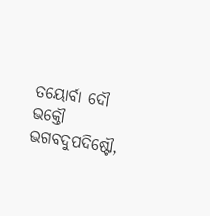ତୟୋର୍ବା ଦୌ
ଭକ୍ତୌ ଭଗବଦୁପଦିଷ୍ଟୌ,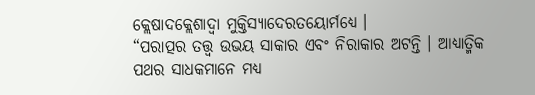କ୍ଲେଷାଦକ୍ଲେଶାଦ୍ୱା ମୁକ୍ତିସ୍ୟାଦେରତୟୋର୍ମଧ୍ୟେ ।
“ପରାତ୍ପର ତତ୍ତ୍ୱ ଉଭୟ ସାକାର ଏବଂ ନିରାକାର ଅଟନ୍ତି । ଆଧ୍ୟାତ୍ମିକ ପଥର ସାଧକମାନେ ମଧ୍ୟ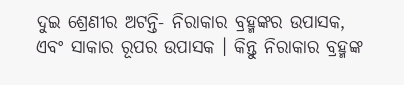ଦୁଇ ଶ୍ରେଣୀର ଅଟନ୍ତି- ନିରାକାର ବ୍ରହ୍ମଙ୍କର ଉପାସକ, ଏବଂ ସାକାର ରୂପର ଉପାସକ । କିନ୍ତୁ ନିରାକାର ବ୍ରହ୍ମଙ୍କ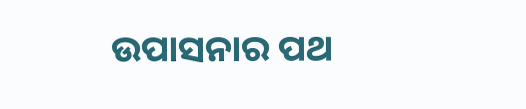ଉପାସନାର ପଥ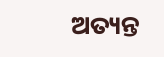ଅତ୍ୟନ୍ତ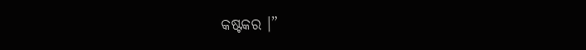କଷ୍ଟକର ।”